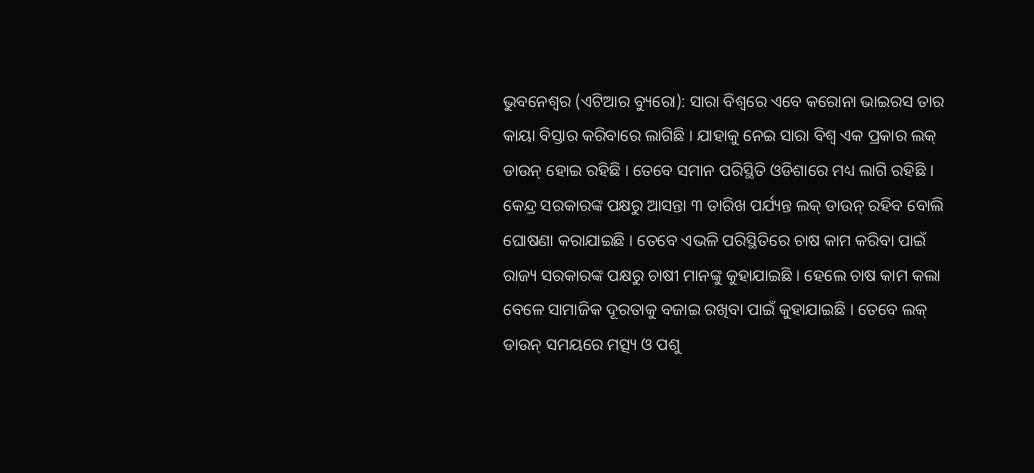ଭୁବନେଶ୍ୱର (ଏଟିଆର ବ୍ୟୁରୋ): ସାରା ବିଶ୍ୱରେ ଏବେ କରୋନା ଭାଇରସ ତାର କାୟା ବିସ୍ତାର କରିବାରେ ଲାଗିଛି । ଯାହାକୁ ନେଇ ସାରା ବିଶ୍ୱ ଏକ ପ୍ରକାର ଲକ୍ ଡାଉନ୍ ହୋଇ ରହିଛି । ତେବେ ସମାନ ପରିସ୍ଥିତି ଓଡିଶାରେ ମଧ୍ୟ ଲାଗି ରହିଛି । କେନ୍ଦ୍ର ସରକାରଙ୍କ ପକ୍ଷରୁ ଆସନ୍ତା ୩ ତାରିଖ ପର୍ଯ୍ୟନ୍ତ ଲକ୍ ଡାଉନ୍ ରହିବ ବୋଲି ଘୋଷଣା କରାଯାଇଛି । ତେବେ ଏଭଳି ପରିସ୍ଥିତିରେ ଚାଷ କାମ କରିବା ପାଇଁ ରାଜ୍ୟ ସରକାରଙ୍କ ପକ୍ଷରୁ ଚାଷୀ ମାନଙ୍କୁ କୁହାଯାଇଛି । ହେଲେ ଚାଷ କାମ କଲା ବେଳେ ସାମାଜିକ ଦୂରତାକୁ ବଜାଇ ରଖିବା ପାଇଁ କୁହାଯାଇଛି । ତେବେ ଲକ୍ ଡାଉନ୍ ସମୟରେ ମତ୍ସ୍ୟ ଓ ପଶୁ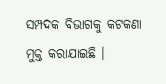ସମ୍ପଦକ ବିଭାଗକୁ କଟକଣା ମୁକ୍ତ କରାଯାଇଛି ।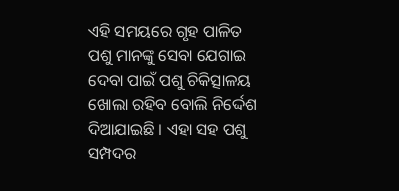ଏହି ସମୟରେ ଗୃହ ପାଳିତ ପଶୁ ମାନଙ୍କୁ ସେବା ଯେଗାଇ ଦେବା ପାଇଁ ପଶୁ ଚିକିତ୍ସାଳୟ ଖୋଲା ରହିବ ବୋଲି ନିର୍ଦ୍ଦେଶ ଦିଆଯାଇଛି । ଏହା ସହ ପଶୁ ସମ୍ପଦର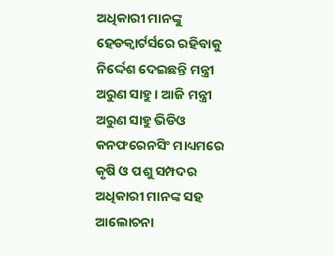ଅଧିକାରୀ ମାନଙ୍କୁ ହେଡକ୍ୱାର୍ଟର୍ସରେ ରହିବାକୁ ନିର୍ଦ୍ଦେଶ ଦେଇଛନ୍ତି ମନ୍ତ୍ରୀ ଅରୁଣ ସାହୁ । ଆଜି ମନ୍ତ୍ରୀ ଅରୁଣ ସାହୁ ଭିଡିଓ କନଫରେନସିଂ ମାଧ୍ୟମରେ କୃଷି ଓ ପଶୁ ସମ୍ପଦର ଅଧିକାରୀ ମାନଙ୍କ ସହ ଆଲୋଚନା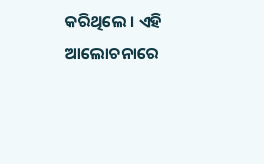କରିଥିଲେ । ଏହି ଆଲୋଚନାରେ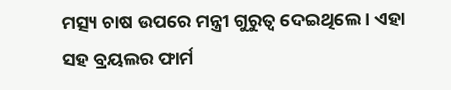ମତ୍ସ୍ୟ ଚାଷ ଉପରେ ମନ୍ତ୍ରୀ ଗୁରୁତ୍ୱ ଦେଇଥିଲେ । ଏହା ସହ ବ୍ରୟଲର ଫାର୍ମ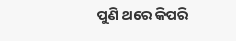ପୁଣି ଥରେ କିପରି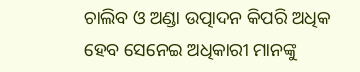ଚାଲିବ ଓ ଅଣ୍ଡା ଉତ୍ପାଦନ କିପରି ଅଧିକ ହେବ ସେନେଇ ଅଧିକାରୀ ମାନଙ୍କୁ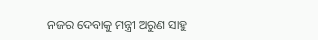ନଜର ଦେବାକୁ ମନ୍ତ୍ରୀ ଅରୁଣ ସାହୁ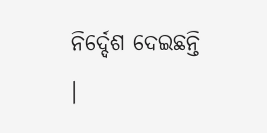ନିର୍ଦ୍ଦେଶ ଦେଇଛନ୍ତି ।